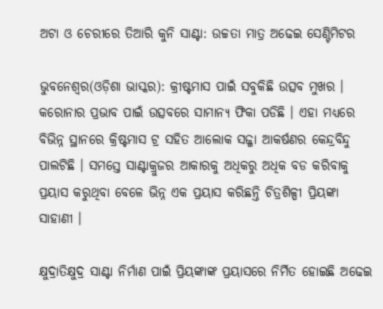ଅଟା ଓ ଚେରୀରେ ତିଆରି କୁନି ସାଣ୍ଟା: ଉଚ୍ଚତା ମାତ୍ର ଅଢେଇ ସେଣ୍ଟିମିଟର

ଭୁବନେଶ୍ୱର(ଓଡ଼ିଶା ଭାସ୍କର): କ୍ରୀଷ୍ଟମାସ ପାଇଁ ସବୁକିଛି ଉତ୍ସବ ମୁଖର । କରୋନାର ପ୍ରଭାବ ପାଇଁ ଉତ୍ସବରେ ସାମାନ୍ୟ ଫିକା ପଡିଛି । ଏହା ମଧ୍ୟରେ ବିଭିନ୍ନ ସ୍ଥାନରେ କ୍ରିଷ୍ଟମାସ ଟ୍ର ସହିତ ଆଲୋକ ସଜ୍ଜା ଆକର୍ଷଣର କେନ୍ଦ୍ରବିନ୍ଦୁ ପାଲଟିଛି । ସମସ୍ତେ ସାଣ୍ଟାକ୍ରୁଜର ଆକାରକୁ ଅଧିକରୁ ଅଧିକ ବଡ କରିବାକୁ ପ୍ରୟାସ କରୁଥିବା ବେଳେ ଭିନ୍ନ ଏକ ପ୍ରୟାସ କରିଛନ୍ତି ଚିତ୍ରଶିଳ୍ପୀ ପ୍ରିୟଙ୍କା ସାହାଣୀ ।

କ୍ଷୁଦ୍ରାତିକ୍ଷୁଦ୍ର ସାଣ୍ଟା ନିର୍ମାଣ ପାଇଁ ପ୍ରିୟଙ୍କାଙ୍କ ପ୍ରୟାସରେ ନିର୍ମିତ ହୋଇଛି ଅଢେଇ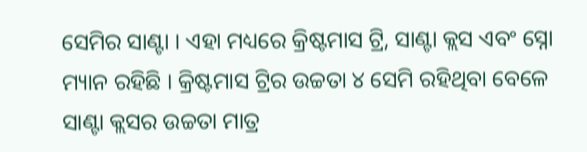ସେମିର ସାଣ୍ଟା । ଏହା ମଧ୍ୟରେ କ୍ରିଷ୍ଟମାସ ଟ୍ରି, ସାଣ୍ଟା କ୍ଲସ ଏବଂ ସ୍ନୋ ମ୍ୟାନ ରହିଛି । କ୍ରିଷ୍ଟମାସ ଟ୍ରିର ଉଚ୍ଚତା ୪ ସେମି ରହିଥିବା ବେଳେ ସାଣ୍ଟା କ୍ଲସର ଉଚ୍ଚତା ମାତ୍ର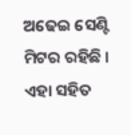ଅଢେଇ ସେଣ୍ଟି ମିଟର ରହିଛି । ଏହା ସହିତ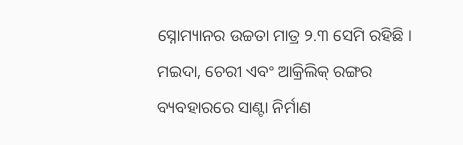ସ୍ନୋମ୍ୟାନର ଉଚ୍ଚତା ମାତ୍ର ୨.୩ ସେମି ରହିଛି । ମଇଦା, ଚେରୀ ଏବଂ ଆକ୍ରିଲିକ୍ ରଙ୍ଗର ବ୍ୟବହାରରେ ସାଣ୍ଟା ନିର୍ମାଣ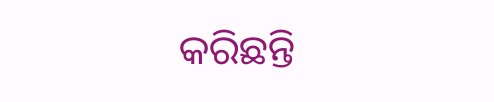କରିଛନ୍ତି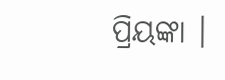ପ୍ରିୟଙ୍କା ।